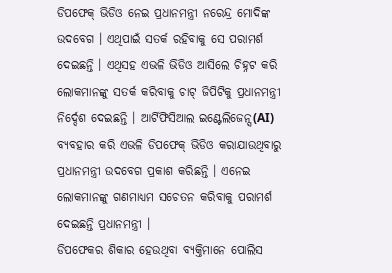ଡିପଫେକ୍ ଭିଡିଓ ନେଇ ପ୍ରଧାନମନ୍ତ୍ରୀ ନରେନ୍ଦ୍ର ମୋଦିଙ୍କ ଉଦବେଗ । ଏଥିପାଇଁ ସତର୍କ ରହିବାକୁ ସେ ପରାମର୍ଶ ଦେଇଛନ୍ତି । ଏଥିସହ ଏଭଳି ଭିଡିଓ ଆସିଲେ ଚିହ୍ନଟ କରି ଲୋକମାନଙ୍କୁ ସତର୍କ କରିବାକୁ ଚାଟ୍ ଜିପିଟିକୁ ପ୍ରଧାନମନ୍ତ୍ରୀ ନିର୍ଦ୍ଦେଶ ଦେଇଛନ୍ତି । ଆର୍ଟିଫିସିଆଲ ଇଣ୍ଟେଲିଜେନ୍ସ(AI) ବ୍ୟବହାର କରି ଏଭଳି ଡିପଫେକ୍ ଭିଡିଓ କରାଯାଉଥିବାରୁ ପ୍ରଧାନମନ୍ତ୍ରୀ ଉଦବେଗ ପ୍ରକାଶ କରିଛନ୍ତି । ଏନେଇ ଲୋକମାନଙ୍କୁ ଗଣମାଧ୍ୟମ ସଚେତନ କରିବାକୁ ପରାମର୍ଶ ଦେଇଛନ୍ତି ପ୍ରଧାନମନ୍ତ୍ରୀ ।
ଡିପଫେକର ଶିକାର ହେଉଥିବା ବ୍ୟକ୍ତିମାନେ ପୋଲିସ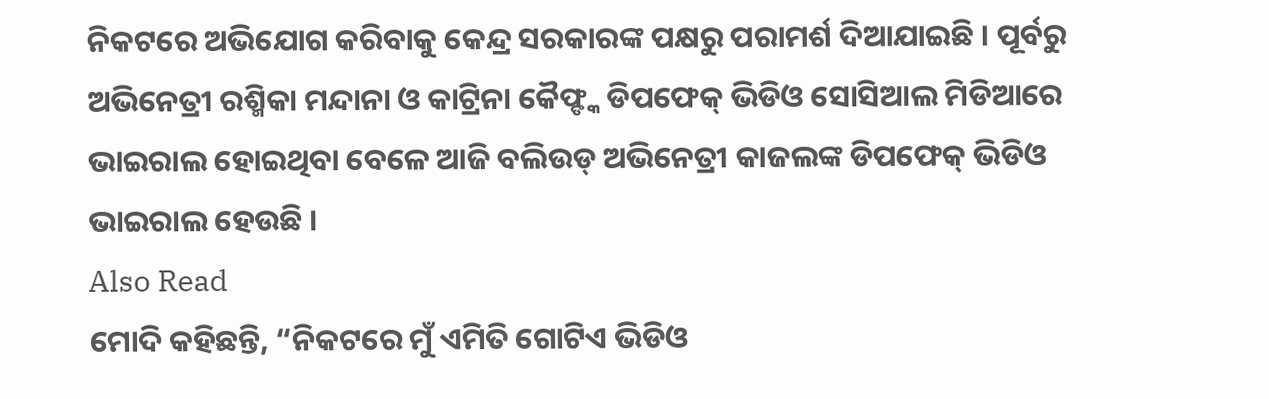ନିକଟରେ ଅଭିଯୋଗ କରିବାକୁ କେନ୍ଦ୍ର ସରକାରଙ୍କ ପକ୍ଷରୁ ପରାମର୍ଶ ଦିଆଯାଇଛି । ପୂର୍ବରୁ ଅଭିନେତ୍ରୀ ରଶ୍ମିକା ମନ୍ଦାନା ଓ କାଟ୍ରିନା କୈଫ୍ଙ୍କ ଡିପଫେକ୍ ଭିଡିଓ ସୋସିଆଲ ମିଡିଆରେ ଭାଇରାଲ ହୋଇଥିବା ବେଳେ ଆଜି ବଲିଉଡ୍ ଅଭିନେତ୍ରୀ କାଜଲଙ୍କ ଡିପଫେକ୍ ଭିଡିଓ ଭାଇରାଲ ହେଉଛି ।
Also Read
ମୋଦି କହିଛନ୍ତି, “ନିକଟରେ ମୁଁ ଏମିତି ଗୋଟିଏ ଭିଡିଓ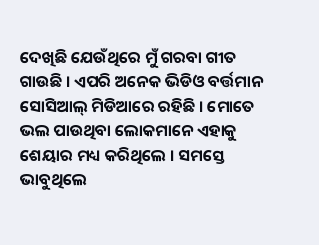ଦେଖିଛି ଯେଉଁଥିରେ ମୁଁ ଗରବା ଗୀତ ଗାଉଛି । ଏପରି ଅନେକ ଭିଡିଓ ବର୍ତ୍ତମାନ ସୋସିଆଲ୍ ମିଡିଆରେ ରହିଛି । ମୋତେ ଭଲ ପାଉଥିବା ଲୋକମାନେ ଏହାକୁ ଶେୟାର ମଧ୍ୟ କରିଥିଲେ । ସମସ୍ତେ ଭାବୁଥିଲେ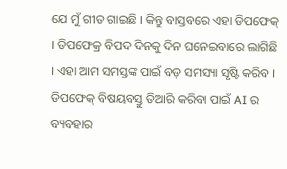ଯେ ମୁଁ ଗୀତ ଗାଇଛି । କିନ୍ତୁ ବାସ୍ତବରେ ଏହା ଡିପଫେକ୍ । ଡିପଫେକ୍ର ବିପଦ ଦିନକୁ ଦିନ ଘନେଇବାରେ ଲାଗିଛି । ଏହା ଆମ ସମସ୍ତଙ୍କ ପାଇଁ ବଡ଼ ସମସ୍ୟା ସୃଷ୍ଟି କରିବ । ଡିପଫେକ୍ ବିଷୟବସ୍ତୁ ତିଆରି କରିବା ପାଇଁ AI ର ବ୍ୟବହାର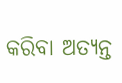କରିବା ଅତ୍ୟନ୍ତ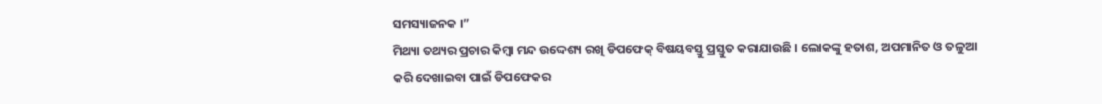ସମସ୍ୟାଜନକ ।”
ମିଥ୍ୟା ତଥ୍ୟର ପ୍ରଚାର କିମ୍ବା ମନ୍ଦ ଉଦ୍ଦେଶ୍ୟ ରଖି ଡିପଫେକ୍ ବିଷୟବସ୍ତୁ ପ୍ରସ୍ତୁତ କରାଯାଉଛି । ଲୋକଙ୍କୁ ହତାଶ, ଅପମାନିତ ଓ ତଳୁଆ କରି ଦେଖାଇବା ପାଇଁ ଡିପଫେକର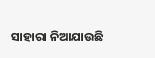ସାହାରା ନିଆଯାଉଛି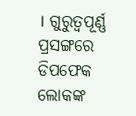। ଗୁରୁତ୍ୱପୂର୍ଣ୍ଣ ପ୍ରସଙ୍ଗରେ ଡିପଫେକ ଲୋକଙ୍କ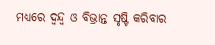ମଧ୍ୟରେ ଦ୍ୱନ୍ଦ୍ୱ ଓ ବିଭ୍ରାନ୍ତ ସୃଷ୍ଟି କରିବାର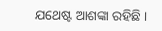ଯଥେଷ୍ଟ ଆଶଙ୍କା ରହିଛି ।